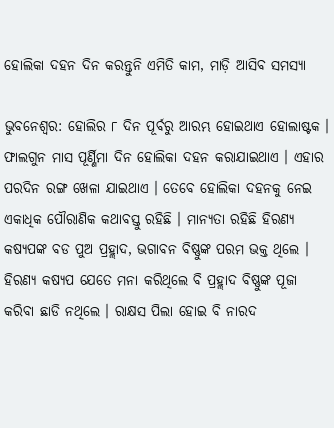ହୋଲିକା ଦହନ ଦିନ କରନ୍ତୁନି ଏମିତି କାମ, ମାଡ଼ି ଆସିବ ସମସ୍ୟା

ଭୁବନେଶ୍ବର: ହୋଲିର ୮ ଦିନ ପୂର୍ବରୁ ଆରମ୍ଭ ହୋଇଥାଏ ହୋଲାଷ୍ଟକ । ଫାଲଗୁନ ମାସ ପୂର୍ଣ୍ଣିମା ଦିନ ହୋଲିକା ଦହନ କରାଯାଇଥାଏ । ଏହାର ପରଦିନ ରଙ୍ଗ ଖେଳା ଯାଇଥାଏ । ତେବେ ହୋଲିକା ଦହନକୁ ନେଇ ଏକାଧିକ ପୌରାଣିକ କଥାବସ୍ତୁ ରହିଛି । ମାନ୍ୟତା ରହିଛି ହିରଣ୍ୟ କଷ୍ୟପଙ୍କ ବଡ ପୁଅ ପ୍ରହ୍ଲାଦ, ଭଗାବନ ବିଷ୍ଣୁଙ୍କ ପରମ ଭକ୍ତ ଥିଲେ । ହିରଣ୍ୟ କଷ୍ୟପ ଯେତେ ମନା କରିଥିଲେ ବି ପ୍ରହ୍ଲାଦ ବିଷ୍ଣୁଙ୍କ ପୂଜା କରିବା ଛାଡି ନଥିଲେ । ରାକ୍ଷସ ପିଲା ହୋଇ ବି ନାରଦ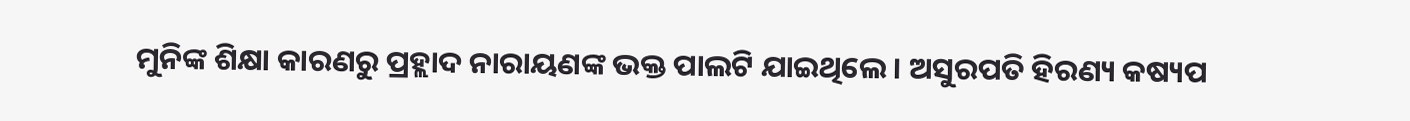ମୁନିଙ୍କ ଶିକ୍ଷା କାରଣରୁ ପ୍ରହ୍ଲାଦ ନାରାୟଣଙ୍କ ଭକ୍ତ ପାଲଟି ଯାଇଥିଲେ । ଅସୁରପତି ହିରଣ୍ୟ କଷ୍ୟପ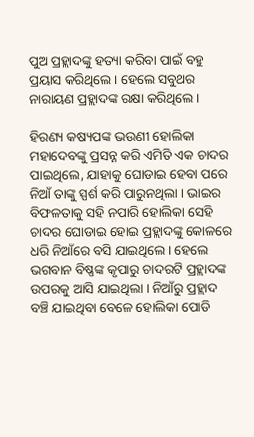ପୁଅ ପ୍ରହ୍ଲାଦଙ୍କୁ ହତ୍ୟା କରିବା ପାଇଁ ବହୁ ପ୍ରୟାସ କରିଥିଲେ । ହେଲେ ସବୁଥର ନାରାୟଣ ପ୍ରହ୍ଲାଦଙ୍କ ରକ୍ଷା କରିଥିଲେ ।

ହିରଣ୍ୟ କଷ୍ୟପଙ୍କ ଭଉଣୀ ହୋଲିକା ମହାଦେବଙ୍କୁ ପ୍ରସନ୍ନ କରି ଏମିତି ଏକ ଚାଦର ପାଇଥିଲେ, ଯାହାକୁ ଘୋଡାଇ ହେବା ପରେ ନିଆଁ ତାଙ୍କୁ ସ୍ପର୍ଶ କରି ପାରୁନଥିଲା । ଭାଇର ବିଫଳତାକୁ ସହି ନପାରି ହୋଲିକା ସେହି ଚାଦର ଘୋଡାଇ ହୋଇ ପ୍ରହ୍ଲାଦଙ୍କୁ କୋଳରେ ଧରି ନିଆଁରେ ବସି ଯାଇଥିଲେ । ହେଲେ ଭଗବାନ ବିଷ୍ଣଙ୍କ କୃପାରୁ ଚାଦରଟି ପ୍ରହ୍ଲାଦଙ୍କ ଉପରକୁ ଆସି ଯାଇଥିଲା । ନିଆଁରୁ ପ୍ରହ୍ଲାଦ ବଞ୍ଚି ଯାଇଥିବା ବେଳେ ହୋଲିକା ପୋଡି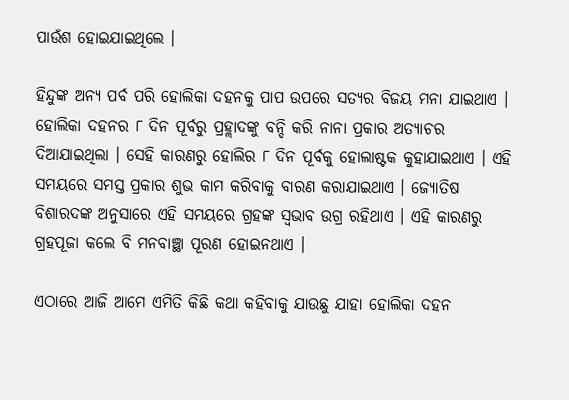ପାଉଁଶ ହୋଇଯାଇଥିଲେ ।

ହିନ୍ଦୁଙ୍କ ଅନ୍ୟ ପର୍ବ ପରି ହୋଲିକା ଦହନକୁ ପାପ ଉପରେ ସତ୍ୟର ବିଜୟ ମନା ଯାଇଥାଏ । ହୋଲିକା ଦହନର ୮ ଦିନ ପୂର୍ବରୁ ପ୍ରହ୍ଲାଦଙ୍କୁ ବନ୍ଦି କରି ନାନା ପ୍ରକାର ଅତ୍ୟାଚର ଦିଆଯାଇଥିଲା । ସେହି କାରଣରୁ ହୋଲିର ୮ ଦିନ ପୂର୍ବକୁ ହୋଲାଷ୍ଟକ କୁହାଯାଇଥାଏ । ଏହି ସମୟରେ ସମସ୍ତ ପ୍ରକାର ଶୁଭ କାମ କରିବାକୁ ବାରଣ କରାଯାଇଥାଏ । ଜ୍ୟୋତିଷ ବିଶାରଦଙ୍କ ଅନୁସାରେ ଏହି ସମୟରେ ଗ୍ରହଙ୍କ ସ୍ବଭାବ ଉଗ୍ର ରହିଥାଏ । ଏହି କାରଣରୁ ଗ୍ରହପୂଜା କଲେ ବି ମନବାଞ୍ଛା ପୂରଣ ହୋଇନଥାଏ ।

ଏଠାରେ ଆଜି ଆମେ ଏମିତି କିଛି କଥା କହିବାକୁ ଯାଉଛୁ ଯାହା ହୋଲିକା ଦହନ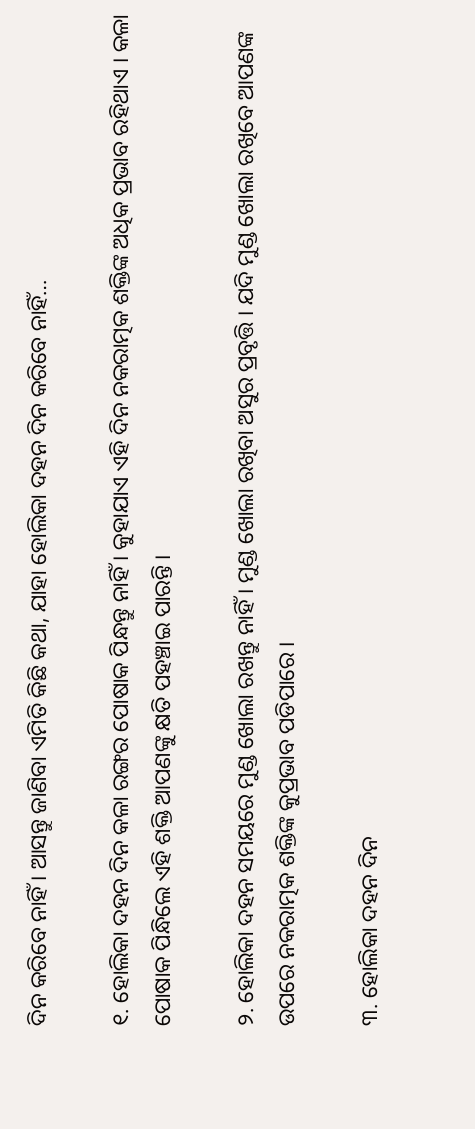ଦିନ କରିବେ ନାହିଁ । ଆସନ୍ତୁ ଜାଣିବା ଏମିତି କିଛି କଥା, ଯାହା ହୋଲିକା ଦହନ ଦିନ କରିବେ ନାହିଁ…

୧. ହୋଲିକା ଦହନ ଦିନ କଳା ରଙ୍ଗର ପୋଷାକ ପିନ୍ଧନ୍ତୁ ନାହିଁ । କୁହାଯାଏ ଏହି ଦିନ ନକରାତ୍ମକ ଶକ୍ତିଙ୍କ ଅଧିକ ପ୍ରଭାବ ରହିଥାଏ । କଳା ପୋଷାକ ପିନ୍ଧିଲେ ଏହି ଶକ୍ତି ଆପଣଙ୍କୁ କ୍ଷତି ପହଞ୍ଚାଇ ପାରନ୍ତି ।

୨. ହୋଲିକା ଦହନ ସମୟରେ ମୁଣ୍ଡ ଖୋଲା ରଖନ୍ତୁ ନାହିଁ । ମୁଣ୍ଡ ଖୋଲା ରଖିବା ଅସୁର ପ୍ରବୃତ୍ତି । ଯଦି ମୁଣ୍ଡ ଖୋଲା ରଖିବେ ଆପଣଙ୍କ ଉପରେ ନକରାତ୍ମକ ଶକ୍ତିଙ୍କ କୁପ୍ରଭାବ ପଡିପାରେ ।

୩. ହୋଲିକା ଦହନ ଦିନ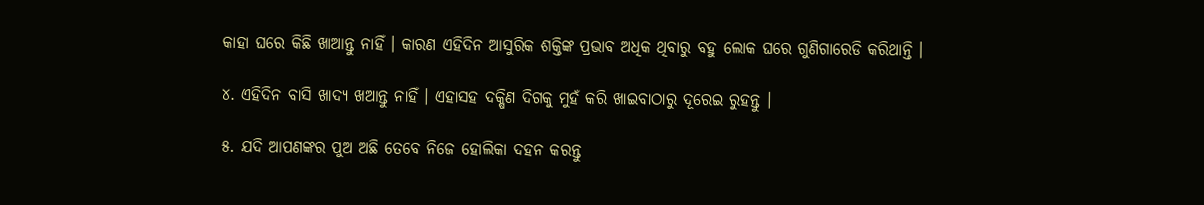କାହା ଘରେ କିଛି ଖାଆନ୍ତୁ ନାହିଁ । କାରଣ ଏହିଦିନ ଆସୁରିକ ଶକ୍ତିଙ୍କ ପ୍ରଭାବ ଅଧିକ ଥିବାରୁ ବହୁ ଲୋକ ଘରେ ଗୁଣିଗାରେଡି କରିଥାନ୍ତି ।

୪. ଏହିଦିନ ବାସି ଖାଦ୍ୟ ଖଆନ୍ତୁ ନାହିଁ । ଏହାସହ ଦକ୍ଷିଣ ଦିଗକୁ ମୁହଁ କରି ଖାଇବାଠାରୁ ଦୂରେଇ ରୁହନ୍ତୁ ।

୫. ଯଦି ଆପଣଙ୍କର ପୁଅ ଅଛି ତେବେ ନିଜେ ହୋଲିକା ଦହନ କରନ୍ତୁ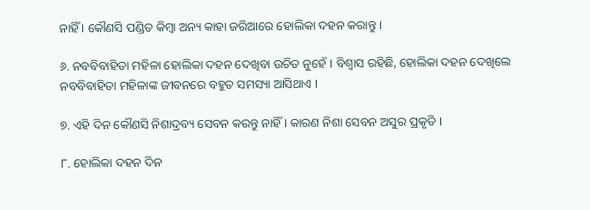ନାହିଁ । କୌଣସି ପଣ୍ଡିତ କିମ୍ବା ଅନ୍ୟ କାହା ଜରିଆରେ ହୋଲିକା ଦହନ କରାନ୍ତୁ ।

୬. ନବବିବାହିତା ମହିଳା ହୋଲିକା ଦହନ ଦେଖିବା ଉଚିତ ନୁହେଁ । ବିଶ୍ବାସ ରହିଛି, ହୋଲିକା ଦହନ ଦେଖିଲେ ନବବିବାହିତା ମହିଳାଙ୍କ ଜୀବନରେ ବହୁତ ସମସ୍ୟା ଆସିଥାଏ ।

୭. ଏହି ଦିନ କୌଣସି ନିଶାଦ୍ରବ୍ୟ ସେବନ କରନ୍ତୁ ନାହିଁ । କାରଣ ନିଶା ସେବନ ଅସୁର ପ୍ରକୃତି ।

୮. ହୋଲିକା ଦହନ ଦିନ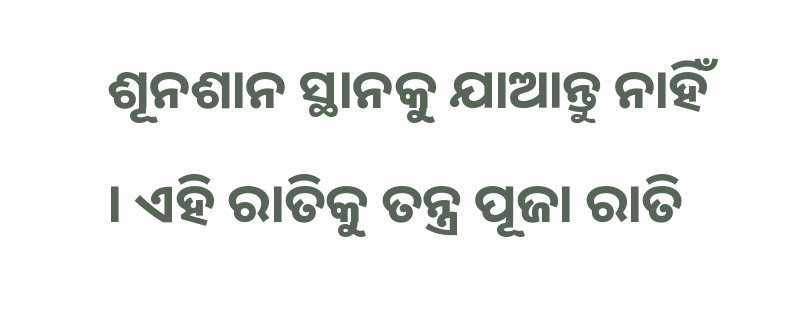ଶୂନଶାନ ସ୍ଥାନକୁ ଯାଆନ୍ତୁ ନାହିଁ । ଏହି ରାତିକୁ ତନ୍ତ୍ର ପୂଜା ରାତି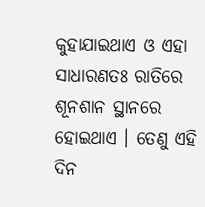କୁହାଯାଇଥାଏ ଓ ଏହା ସାଧାରଣତଃ ରାତିରେ ଶୂନଶାନ ସ୍ଥାନରେ ହୋଇଥାଏ । ତେଣୁ ଏହି ଦିନ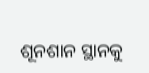ଶୂନଶାନ ସ୍ଥାନକୁ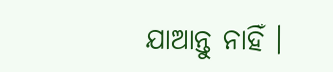ଯାଆନ୍ତୁ ନାହିଁ ।